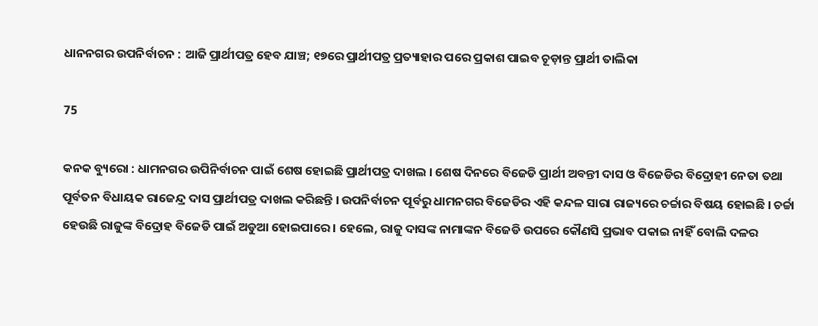ଧାନନଗର ଉପନିର୍ବାଚନ : ଆଜି ପ୍ରାର୍ଥୀପତ୍ର ହେବ ଯାଞ୍ଚ; ୧୭ରେ ପ୍ରାର୍ଥୀପତ୍ର ପ୍ରତ୍ୟାହାର ପରେ ପ୍ରକାଶ ପାଇବ ଚୂଡ଼ାନ୍ତ ପ୍ରାର୍ଥୀ ତାଲିକା

75

କନକ ବ୍ୟୁରୋ : ଧାମନଗର ଉପିନିର୍ବାଚନ ପାଇଁ ଶେଷ ହୋଇଛି ପ୍ରାର୍ଥୀପତ୍ର ଦାଖଲ । ଶେଷ ଦିନରେ ବିଜେଡି ପ୍ରାର୍ଥୀ ଅବନ୍ତୀ ଦାସ ଓ ବିଜେଡିର ବିଦ୍ରୋହୀ ନେତା ତଥା ପୂର୍ବତନ ବିଧାୟକ ରାଜେନ୍ଦ୍ର ଦାସ ପ୍ରାର୍ଥୀପତ୍ର ଦାଖଲ କରିଛନ୍ତି । ଉପନିର୍ବାଚନ ପୂର୍ବରୁ ଧାମନଗର ବିଜେଡିର ଏହି କନ୍ଦଳ ସାରା ରାଜ୍ୟରେ ଚର୍ଚ୍ଚାର ବିଷୟ ହୋଇଛି । ଚର୍ଚ୍ଚା ହେଉଛି ରାଜୁଙ୍କ ବିଦ୍ରୋହ ବିଜେଡି ପାଇଁ ଅଡୁଆ ହୋଇପାରେ । ହେଲେ, ରାଜୁ ଦାସଙ୍କ ନାମାଙ୍କନ ବିଜେଡି ଉପରେ କୌଣସି ପ୍ରଭାବ ପକାଇ ନାହିଁ ବୋଲି ଦଳର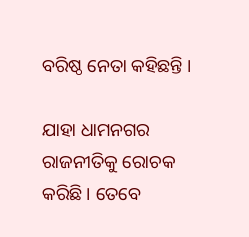ବରିଷ୍ଠ ନେତା କହିଛନ୍ତି ।

ଯାହା ଧାମନଗର ରାଜନୀତିକୁ ରୋଚକ କରିଛି । ତେବେ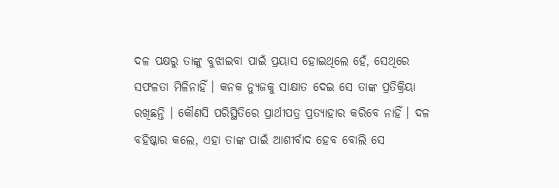ଦଳ ପକ୍ଷରୁ ତାଙ୍କୁ ବୁଝାଇବା ପାଇଁ ପ୍ରୟାସ ହୋଇଥିଲେ ହେଁ, ସେଥିରେ ସଫଳତା ମିଳିନାହିଁ । କନକ ନ୍ୟୁଜକୁ ସାକ୍ଷାତ ଦେଇ ସେ ତାଙ୍କ ପ୍ରତିକ୍ରିୟା ରଖିଛନ୍ତି । କୌଣସି ପରିସ୍ଥିତିରେ ପ୍ରାର୍ଥୀପତ୍ର ପ୍ରତ୍ୟାହାର କରିବେ ନାହିଁ । ଦଳ ବହିଷ୍କାର କଲେ, ଏହା ତାଙ୍କ ପାଇଁ ଆଶୀର୍ବାଦ ହେବ ବୋଲି ସେ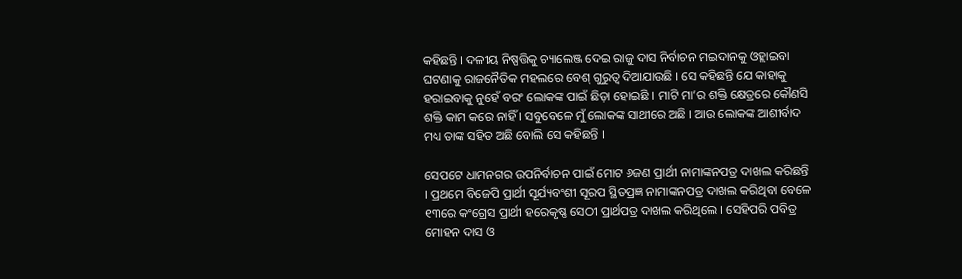କହିଛନ୍ତି । ଦଳୀୟ ନିଷ୍ପତ୍ତିକୁ ଚ୍ୟାଲେଞ୍ଜ ଦେଇ ରାଜୁ ଦାସ ନିର୍ବାଚନ ମଇଦାନକୁ ଓହ୍ଲାଇବା ଘଟଣାକୁ ରାଜନୈତିକ ମହଲରେ ବେଶ୍ ଗୁରୁତ୍ୱ ଦିଆଯାଉଛି । ସେ କହିଛନ୍ତି ଯେ କାହାକୁ ହରାଇବାକୁ ନୁହେଁ ବରଂ ଲୋକଙ୍କ ପାଇଁ ଛିଡ଼ା ହୋଇଛି । ମାଟି ମା’ର ଶକ୍ତି କ୍ଷେତ୍ରରେ କୌଣସି ଶକ୍ତି କାମ କରେ ନାହିଁ । ସବୁବେଳେ ମୁଁ ଲୋକଙ୍କ ସାଥୀରେ ଅଛି । ଆଉ ଲୋକଙ୍କ ଆଶୀର୍ବାଦ ମଧ୍ୟ ତାଙ୍କ ସହିତ ଅଛି ବୋଲି ସେ କହିଛନ୍ତି ।

ସେପଟେ ଧାମନଗର ଉପନିର୍ବାଚନ ପାଇଁ ମୋଟ ୬ଜଣ ପ୍ରାର୍ଥୀ ନାମାଙ୍କନପତ୍ର ଦାଖଲ କରିଛନ୍ତି । ପ୍ରଥମେ ବିଜେପି ପ୍ରାର୍ଥୀ ସୂର୍ଯ୍ୟବଂଶୀ ସୂରପ ସ୍ଥିତପ୍ରଜ୍ଞ ନାମାଙ୍କନପତ୍ର ଦାଖଲ କରିଥିବା ବେଳେ ୧୩ରେ କଂଗ୍ରେସ ପ୍ରାର୍ଥୀ ହରେକୃଷ୍ଣ ସେଠୀ ପ୍ରାର୍ଥପତ୍ର ଦାଖଲ କରିଥିଲେ । ସେହିପରି ପବିତ୍ର ମୋହନ ଦାସ ଓ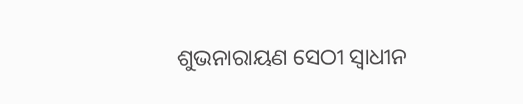ଶୁଭନାରାୟଣ ସେଠୀ ସ୍ୱାଧୀନ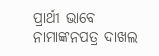ପ୍ରାର୍ଥୀ ଭାବେ ନାମାଙ୍କନପତ୍ର ଦାଖଲ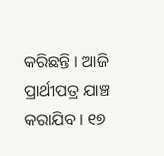କରିଛନ୍ତି । ଆଜି ପ୍ରାର୍ଥୀପତ୍ର ଯାଞ୍ଚ କରାଯିବ । ୧୭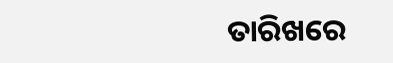ତାରିଖରେ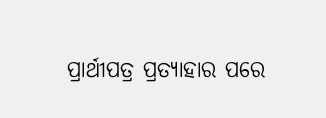ପ୍ରାର୍ଥୀପତ୍ର ପ୍ରତ୍ୟାହାର ପରେ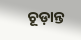ଚୂଡ଼ାନ୍ତ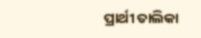ପ୍ରାର୍ଥୀ ତାଲିକା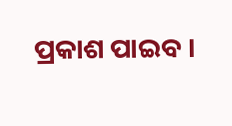ପ୍ରକାଶ ପାଇବ ।